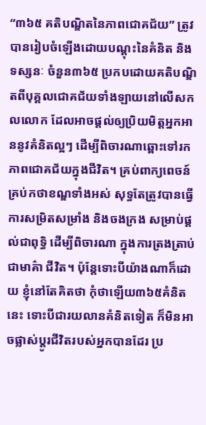“៣៦៥ គតិបណ្ឌិតនៃភាពជោគជ័យ” ត្រូវបានរៀបចំឡើងដោយបណ្តុះនៃគំនិត និងទស្សនៈ ចំនួន៣៦៥ ប្រកបដោយគតិបណ្ឌិតពីបុគ្គលជោគជ័យទាំងឡាយនៅលើសកលលោក ដែលអាចផ្តល់ឲ្យប្រិយមិត្តអ្នកអាននូវគំនិតល្អៗ ដើម្បីពិចារណាឆ្ពោះទៅរកភាពជោគជ័យក្នុងជីវិត។ គ្រប់ពាក្យពេចន៍ គ្រប់កថាខណ្ឌទាំងអស់ សុទ្ធតែត្រូវបានធ្វើការសម្រិតសម្រាំង និងចងក្រង សម្រាប់ផ្តល់ជាពុទ្ធិ ដើម្បីពិចារណា ក្នុងការត្រងត្រាប់ជាមាគ៌ា ជីវិត។ ប៉ុន្តែទោះបីយ៉ាងណាក៏ដោយ ខ្ញុំនៅតែគិតថា កុំថាឡើយ៣៦៥គំនិតនេះ ទោះបីជារយលានគំនិតទៀត ក៏មិនអាចផ្លាស់ប្តូរជីវិតរបស់អ្នកបានដែរ ប្រ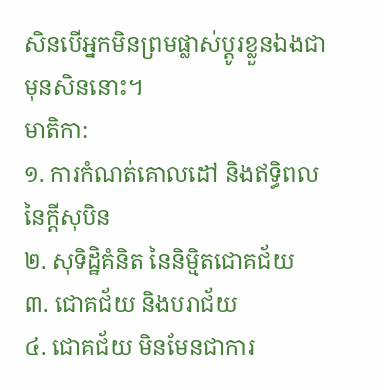សិនបើអ្នកមិនព្រមផ្លាស់ប្តូរខ្លួនឯងជាមុនសិននោះ។
មាតិកា:
១. ការកំណត់គោលដៅ និងឥទ្ធិពលនៃក្តីសុបិន
២. សុទិដ្ឋិគំនិត នៃនិមិ្មតជោគជ័យ
៣. ជោគជ័យ និងបរាជ័យ
៤. ជោគជ័យ មិនមែនជាការ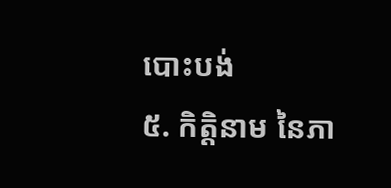បោះបង់
៥. កិត្តិនាម នៃភា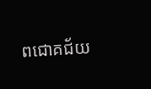ពជោគជ័យ